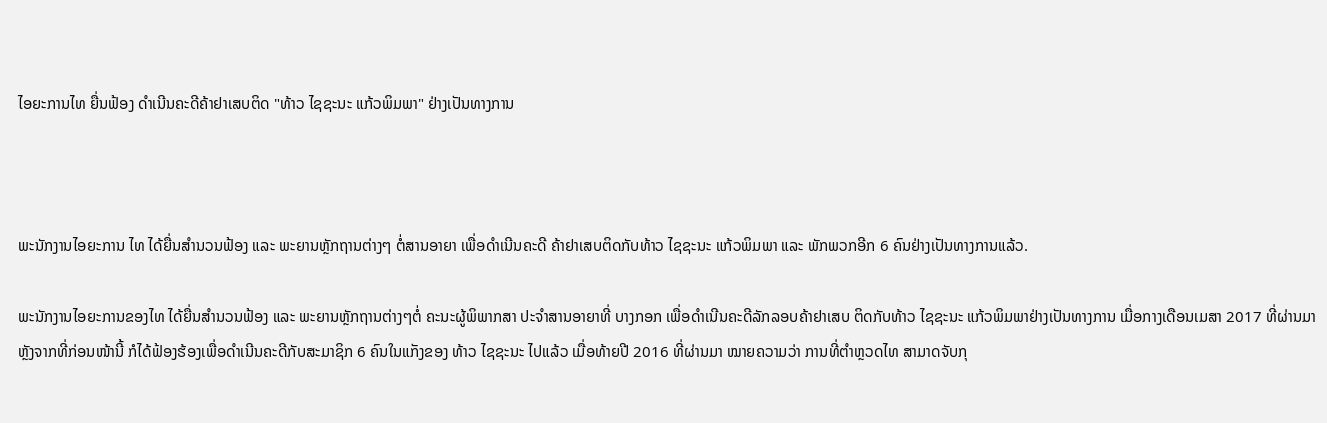ໄອຍະການໄທ ຍື່ນຟ້ອງ ດຳເນີນຄະດີຄ້າຢາເສບຕິດ "ທ້າວ ໄຊຊະນະ ແກ້ວພິມພາ" ຢ່າງເປັນທາງການ



ພະນັກງານໄອຍະການ ໄທ ໄດ້ຍື່ນສຳນວນຟ້ອງ ແລະ ພະຍານຫຼັກຖານຕ່າງໆ ຕໍ່ສານອາຍາ ເພື່ອດຳເນີນຄະດີ ຄ້າຢາເສບຕິດກັບທ້າວ ໄຊຊະນະ ແກ້ວພິມພາ ແລະ ພັກພວກອີກ 6 ຄົນຢ່າງເປັນທາງການແລ້ວ.

ພະນັກງານໄອຍະການຂອງໄທ ໄດ້ຍື່ນສຳນວນຟ້ອງ ແລະ ພະຍານຫຼັກຖານຕ່າງໆຕໍ່ ຄະນະຜູ້ພິພາກສາ ປະຈຳສານອາຍາທີ່ ບາງກອກ ເພື່ອດຳເນີນຄະດີລັກລອບຄ້າຢາເສບ ຕິດກັບທ້າວ ໄຊຊະນະ ແກ້ວພິມພາຢ່າງເປັນທາງການ ເມື່ອກາງເດືອນເມສາ 2017 ທີ່ຜ່ານມາ ຫຼັງຈາກທີ່ກ່ອນໜ້ານີ້ ກໍໄດ້ຟ້ອງຮ້ອງເພື່ອດຳເນີນຄະດີກັບສະມາຊິກ 6 ຄົນໃນແກັງຂອງ ທ້າວ ໄຊຊະນະ ໄປແລ້ວ ເມື່ອທ້າຍປີ 2016 ທີ່ຜ່ານມາ ໝາຍຄວາມວ່າ ການທີ່ຕຳຫຼວດໄທ ສາມາດຈັບກຸ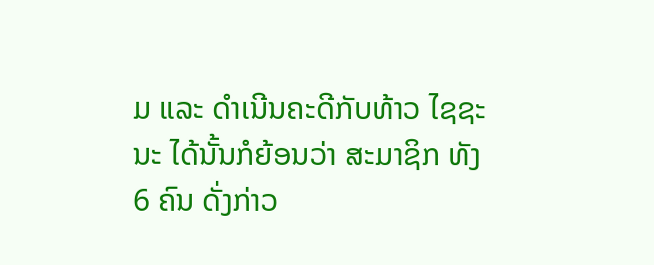ມ ແລະ ດຳເນີນຄະດີກັບທ້າວ ໄຊຊະນະ ໄດ້ນັ້ນກໍຍ້ອນວ່າ ສະມາຊິກ ທັງ 6 ຄົນ ດັ່ງກ່າວ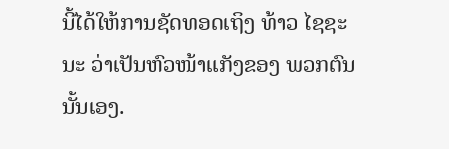ນີ້ໄດ້ໃຫ້ການຊັດທອດເຖິງ ທ້າວ ໄຊຊະນະ ວ່າເປັນຫົວໜ້າແກັງຂອງ ພວກຕົນນັ້ນເອງ.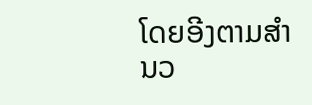ໂດຍອີງຕາມສຳນວ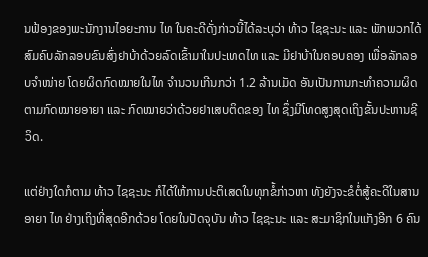ນຟ້ອງຂອງພະນັກງານໄອຍະການ ໄທ ໃນຄະດີດັ່ງກ່າວນີ້ໄດ້ລະບຸວ່າ ທ້າວ ໄຊຊະນະ ແລະ ພັກພວກໄດ້ສົມຄົບລັກລອບຂົນສົ່ງຢາບ້າດ້ວຍລົດເຂົ້າມາໃນປະເທດໄທ ແລະ ມີຢາບ້າໃນຄອບຄອງ ເພື່ອລັກລອບຈຳໜ່າຍ ໂດຍຜິດກົດໝາຍໃນໄທ ຈຳນວນເກີນກວ່າ 1.2 ລ້ານເມັດ ອັນເປັນການກະທຳຄວາມຜິດ ຕາມກົດໝາຍອາຍາ ແລະ ກົດໝາຍວ່າດ້ວຍຢາເສບຕິດຂອງ ໄທ ຊຶ່ງມີໂທດສູງສຸດເຖິງຂັ້ນປະຫານຊີວິດ.

ແຕ່ຢ່າງໃດກໍຕາມ ທ້າວ ໄຊຊະນະ ກໍໄດ້ໃຫ້ການປະຕິເສດໃນທຸກຂໍ້ກ່າວຫາ ທັງຍັງຈະຂໍຕໍ່ສູ້ຄະດີໃນສານອາຍາ ໄທ ຢ່າງເຖິງທີ່ສຸດອີກດ້ວຍ ໂດຍໃນປັດຈຸບັນ ທ້າວ ໄຊຊະນະ ແລະ ສະມາຊິກໃນແກັງອີກ 6 ຄົນ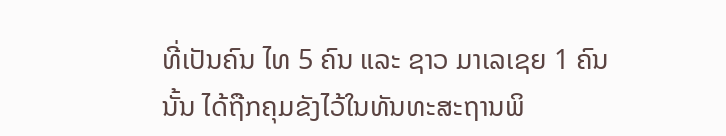ທີ່ເປັນຄົນ ໄທ 5 ຄົນ ແລະ ຊາວ ມາເລເຊຍ 1 ຄົນນັ້ນ ໄດ້ຖືກຄຸມຂັງໄວ້ໃນທັນທະສະຖານພິ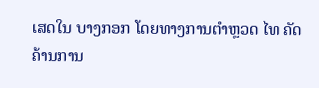ເສດໃນ ບາງກອກ ໂດຍທາງການຕຳຫຼວດ ໄທ ຄັດຄ້ານການ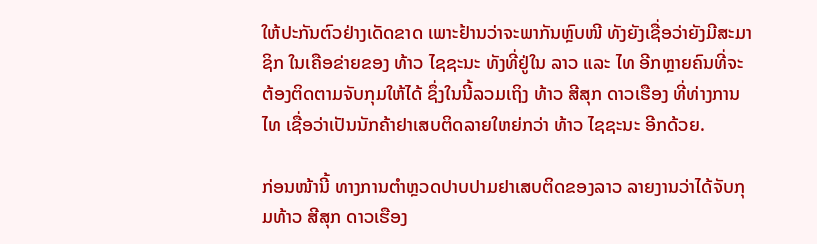ໃຫ້ປະກັນຕົວຢ່າງເດັດຂາດ ເພາະຢ້ານວ່າຈະພາກັນຫຼົບໜີ ທັງຍັງເຊື່ອວ່າຍັງມີສະມາຊິກ ໃນເຄືອຂ່າຍຂອງ ທ້າວ ໄຊຊະນະ ທັງທີ່ຢູ່ໃນ ລາວ ແລະ ໄທ ອີກຫຼາຍຄົນທີ່ຈະຕ້ອງຕິດຕາມຈັບກຸມໃຫ້ໄດ້ ຊຶ່ງໃນນີ້ລວມເຖິງ ທ້າວ ສີສຸກ ດາວເຮືອງ ທີ່ທ່າງການ ໄທ ເຊື່ອວ່າເປັນນັກຄ້າຢາເສບຕິດລາຍໃຫຍ່ກວ່າ ທ້າວ ໄຊຊະນະ ອີກດ້ວຍ.

ກ່ອນໜ້ານີ້ ທາງການຕຳຫຼວດປາບປາມຢາເສບຕິດຂອງລາວ ລາຍງານວ່າໄດ້ຈັບກຸມທ້າວ ສີສຸກ ດາວເຮືອງ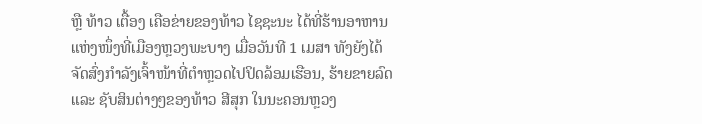ຫຼື ທ້າວ ເຕື້ອງ ເຄືອຂ່າຍຂອງທ້າວ ໄຊຊະນະ ໄດ້ທີ່ຮ້ານອາຫານແຫ່ງໜຶ່ງທີ່ເມືອງຫຼວງພະບາງ ເມື່ອວັນທີ 1 ເມສາ ທັງຍັງໄດ້ຈັດສົ່ງກຳລັງເຈົ້າໜ້າທີ່ຕຳຫຼວດໄປປິດລ້ອມເຮືອນ, ຮ້າຍຂາຍລົດ ແລະ ຊັບສິນຕ່າງໆຂອງທ້າວ ສີສຸກ ໃນນະຄອນຫຼວງ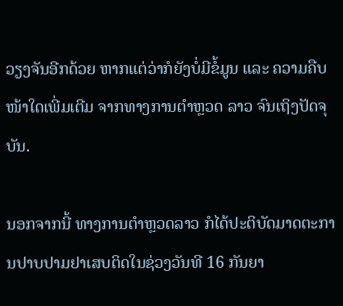ວຽງຈັນອີກດ້ວຍ ຫາກແຕ່ວ່າກໍຍັງບໍ່ມີຂໍ້ມູນ ແລະ ຄວາມຄືບໜ້າໃດເພີ່ມເຕີມ ຈາກທາງການຕຳຫຼວດ ລາວ ຈົນເຖິງປັດຈຸບັນ.

ນອກຈາກນີ້ ທາງການຕຳຫຼວດລາວ ກໍໄດ້ປະຕິບັດມາດຕະການປາບປາມຢາເສບຕິດໃນຊ່ວງວັນທີ 16 ກັນຍາ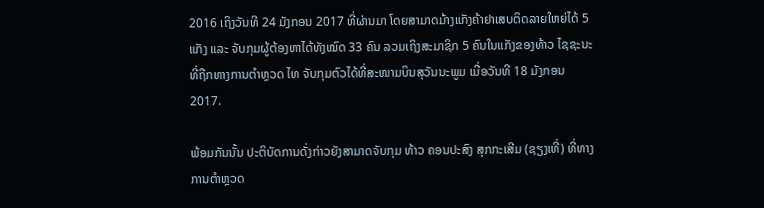2016 ເຖິງວັນທີ 24 ມັງກອນ 2017 ທີ່ຜ່ານມາ ໂດຍສາມາດມ້າງແກັງຄ້າຢາເສບຕິດລາຍໃຫຍ່ໄດ້ 5 ແກັງ ແລະ ຈັບກຸມຜູ້ຕ້ອງຫາໄດ້ທັງໝົດ 33 ຄົນ ລວມເຖິງສະມາຊິກ 5 ຄົນໃນແກັງຂອງທ້າວ ໄຊຊະນະທີ່ຖືກທາງການຕຳຫຼວດ ໄທ ຈັບກຸມຕົວໄດ້ທີ່ສະໜາມບິນສຸວັນນະພູມ ເມື່ອວັນທີ 18 ມັງກອນ 2017.

ພ້ອມກັນນັ້ນ ປະຕິບັດການດັ່ງກ່າວຍັງສາມາດຈັບກຸມ ທ້າວ ຄອນປະສົງ ສຸກກະເສີມ (ຊຽງເທີ່) ທີ່ທາງການຕຳຫຼວດ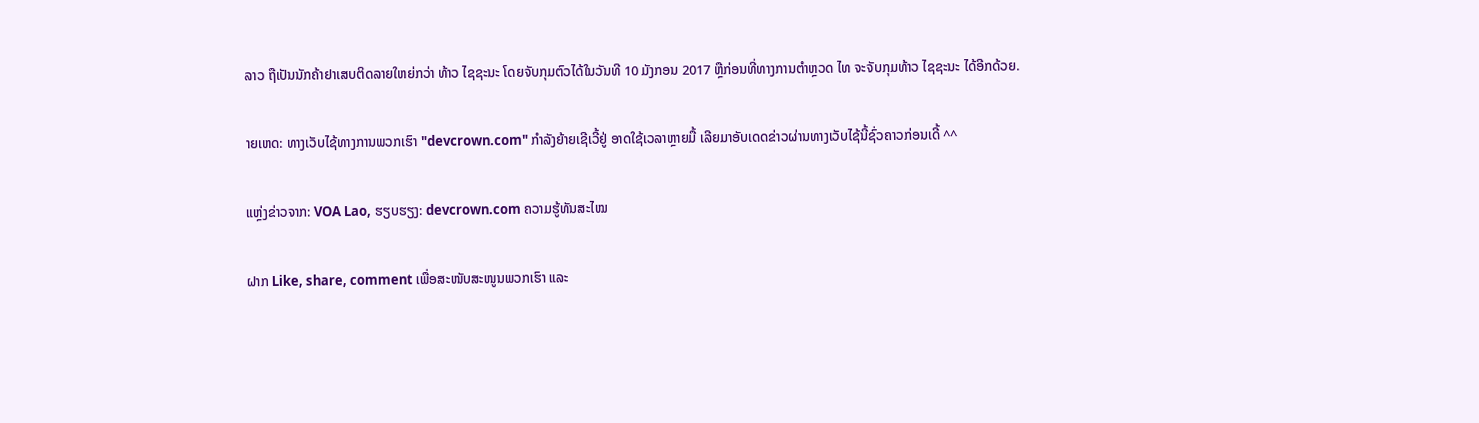ລາວ ຖືເປັນນັກຄ້າຢາເສບຕິດລາຍໃຫຍ່ກວ່າ ທ້າວ ໄຊຊະນະ ໂດຍຈັບກຸມຕົວໄດ້ໃນວັນທີ 10 ມັງກອນ 2017 ຫຼືກ່ອນທີ່ທາງການຕຳຫຼວດ ໄທ ຈະຈັບກຸມທ້າວ ໄຊຊະນະ ໄດ້ອີກດ້ວຍ.

າຍເຫດ: ທາງເວັບໄຊ້ທາງການພວກເຮົາ "devcrown.com" ກຳລັງຍ້າຍເຊີເວີ້ຢູ່ ອາດໃຊ້ເວລາຫຼາຍມື້ ເລີຍມາອັບເດດຂ່າວຜ່ານທາງເວັບໄຊ້ນີ້ຊົ່ວຄາວກ່ອນເດີ້ ^^

ແຫຼ່ງຂ່າວຈາກ: VOA Lao, ຮຽບຮຽງ: devcrown.com ຄວາມຮູ້ທັນສະໄໝ

ຝາກ Like, share, comment ເພື່ອສະໜັບສະໜູນພວກເຮົາ ແລະ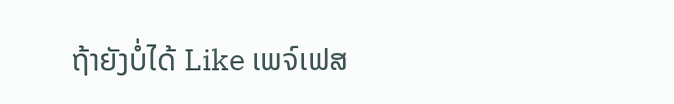ຖ້າຍັງບໍ່ໄດ້ Like ເພຈ໌ເຟສ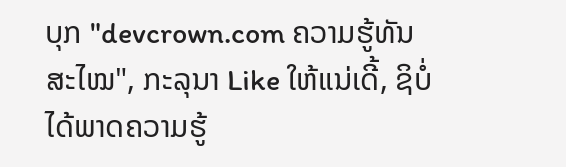ບຸກ "devcrown.com ຄວາມຮູ້ທັນສະໄໝ", ກະລຸນາ Like ໃຫ້ແນ່ເດີ້, ຊິບໍ່ໄດ້ພາດຄວາມຮູ້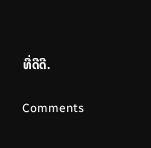ທີ່ດີດີ.

Comments